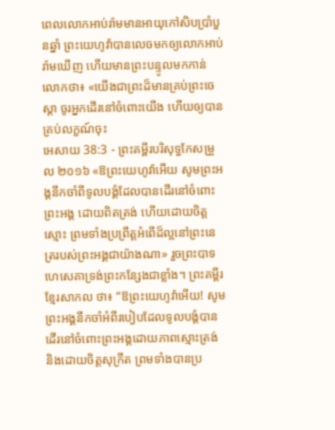ពេលលោកអាប់រ៉ាមមានអាយុកៅសិបប្រាំបួនឆ្នាំ ព្រះយេហូវ៉ាបានលេចមកឲ្យលោកអាប់រ៉ាមឃើញ ហើយមានព្រះបន្ទូលមកកាន់លោកថា៖ «យើងជាព្រះដ៏មានគ្រប់ព្រះចេស្តា ចូរអ្នកដើរនៅចំពោះយើង ហើយឲ្យបានគ្រប់លក្ខណ៍ចុះ
អេសាយ 38:3 - ព្រះគម្ពីរបរិសុទ្ធកែសម្រួល ២០១៦ «ឱព្រះយេហូវ៉ាអើយ សូមព្រះអង្គនឹកចាំពីទូលបង្គំដែលបានដើរនៅចំពោះព្រះអង្គ ដោយពិតត្រង់ ហើយដោយចិត្តស្មោះ ព្រមទាំងប្រព្រឹត្តអំពើដ៏ល្អនៅព្រះនេត្ររបស់ព្រះអង្គជាយ៉ាងណា» រួចព្រះបាទហេសេគាទ្រង់ព្រះកន្សែងជាខ្លាំង។ ព្រះគម្ពីរខ្មែរសាកល ថា៖ “ឱព្រះយេហូវ៉ាអើយ! សូមព្រះអង្គនឹកចាំអំពីរបៀបដែលទូលបង្គំបានដើរនៅចំពោះព្រះអង្គដោយភាពស្មោះត្រង់ និងដោយចិត្តសុក្រឹត ព្រមទាំងបានប្រ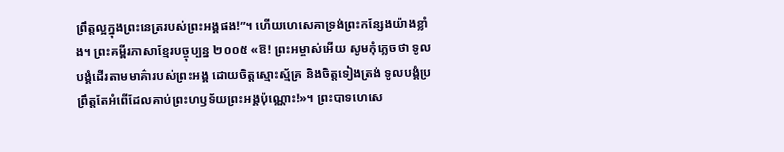ព្រឹត្តល្អក្នុងព្រះនេត្ររបស់ព្រះអង្គផង!”។ ហើយហេសេគាទ្រង់ព្រះកន្សែងយ៉ាងខ្លាំង។ ព្រះគម្ពីរភាសាខ្មែរបច្ចុប្បន្ន ២០០៥ «ឱ! ព្រះអម្ចាស់អើយ សូមកុំភ្លេចថា ទូលបង្គំដើរតាមមាគ៌ារបស់ព្រះអង្គ ដោយចិត្តស្មោះស្ម័គ្រ និងចិត្តទៀងត្រង់ ទូលបង្គំប្រព្រឹត្តតែអំពើដែលគាប់ព្រះហឫទ័យព្រះអង្គប៉ុណ្ណោះ!»។ ព្រះបាទហេសេ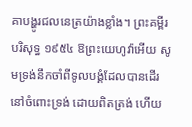គាបង្ហូរជលនេត្រយ៉ាងខ្លាំង។ ព្រះគម្ពីរបរិសុទ្ធ ១៩៥៤ ឱព្រះយេហូវ៉ាអើយ សូមទ្រង់នឹកចាំពីទូលបង្គំដែលបានដើរនៅចំពោះទ្រង់ ដោយពិតត្រង់ ហើយ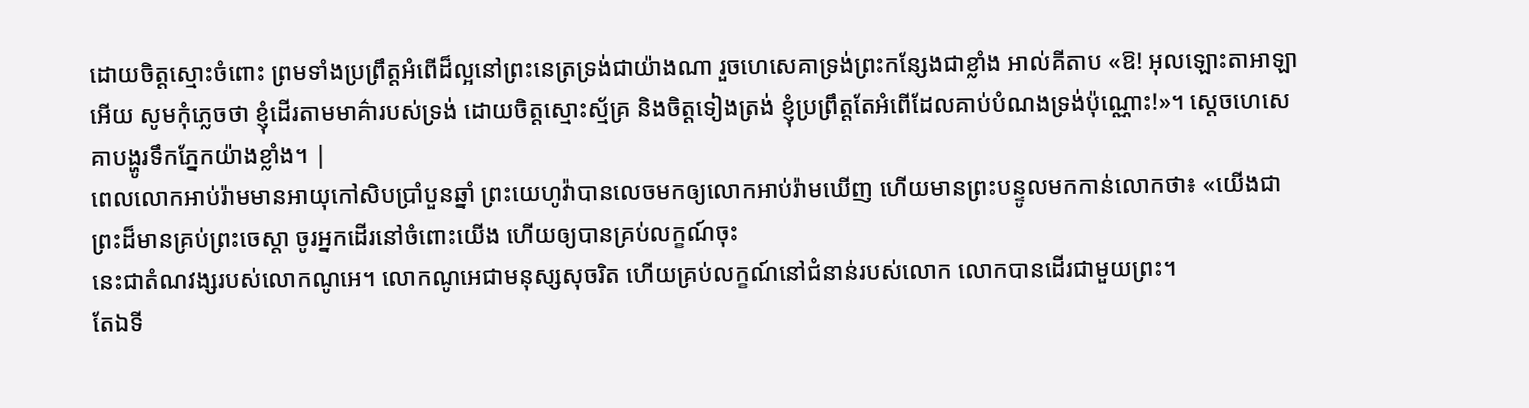ដោយចិត្តស្មោះចំពោះ ព្រមទាំងប្រព្រឹត្តអំពើដ៏ល្អនៅព្រះនេត្រទ្រង់ជាយ៉ាងណា រួចហេសេគាទ្រង់ព្រះកន្សែងជាខ្លាំង អាល់គីតាប «ឱ! អុលឡោះតាអាឡាអើយ សូមកុំភ្លេចថា ខ្ញុំដើរតាមមាគ៌ារបស់ទ្រង់ ដោយចិត្តស្មោះស្ម័គ្រ និងចិត្តទៀងត្រង់ ខ្ញុំប្រព្រឹត្តតែអំពើដែលគាប់បំណងទ្រង់ប៉ុណ្ណោះ!»។ ស្តេចហេសេគាបង្ហូរទឹកភ្នែកយ៉ាងខ្លាំង។ |
ពេលលោកអាប់រ៉ាមមានអាយុកៅសិបប្រាំបួនឆ្នាំ ព្រះយេហូវ៉ាបានលេចមកឲ្យលោកអាប់រ៉ាមឃើញ ហើយមានព្រះបន្ទូលមកកាន់លោកថា៖ «យើងជាព្រះដ៏មានគ្រប់ព្រះចេស្តា ចូរអ្នកដើរនៅចំពោះយើង ហើយឲ្យបានគ្រប់លក្ខណ៍ចុះ
នេះជាតំណវង្សរបស់លោកណូអេ។ លោកណូអេជាមនុស្សសុចរិត ហើយគ្រប់លក្ខណ៍នៅជំនាន់របស់លោក លោកបានដើរជាមួយព្រះ។
តែឯទី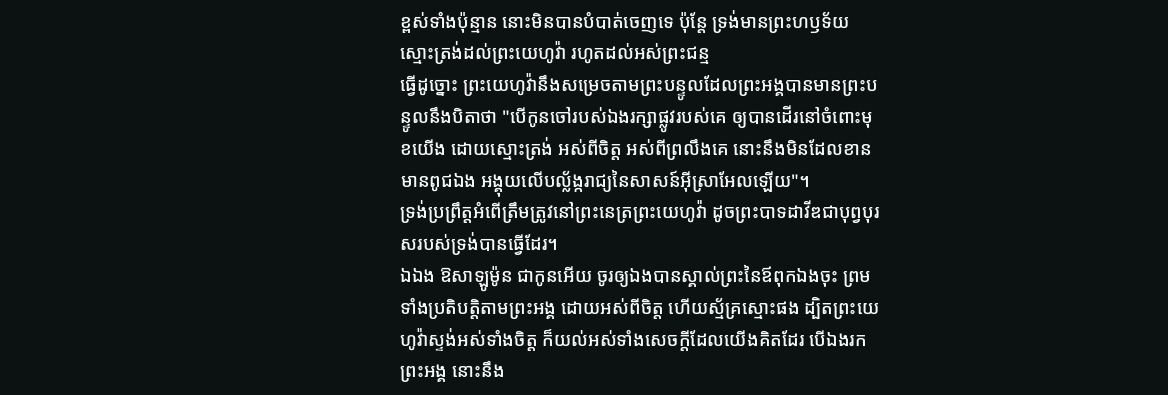ខ្ពស់ទាំងប៉ុន្មាន នោះមិនបានបំបាត់ចេញទេ ប៉ុន្តែ ទ្រង់មានព្រះហឫទ័យស្មោះត្រង់ដល់ព្រះយេហូវ៉ា រហូតដល់អស់ព្រះជន្ម
ធ្វើដូច្នោះ ព្រះយេហូវ៉ានឹងសម្រេចតាមព្រះបន្ទូលដែលព្រះអង្គបានមានព្រះបន្ទូលនឹងបិតាថា "បើកូនចៅរបស់ឯងរក្សាផ្លូវរបស់គេ ឲ្យបានដើរនៅចំពោះមុខយើង ដោយស្មោះត្រង់ អស់ពីចិត្ត អស់ពីព្រលឹងគេ នោះនឹងមិនដែលខានមានពូជឯង អង្គុយលើបល្ល័ង្ករាជ្យនៃសាសន៍អ៊ីស្រាអែលឡើយ"។
ទ្រង់ប្រព្រឹត្តអំពើត្រឹមត្រូវនៅព្រះនេត្រព្រះយេហូវ៉ា ដូចព្រះបាទដាវីឌជាបុព្វបុរសរបស់ទ្រង់បានធ្វើដែរ។
ឯឯង ឱសាឡូម៉ូន ជាកូនអើយ ចូរឲ្យឯងបានស្គាល់ព្រះនៃឪពុកឯងចុះ ព្រមទាំងប្រតិបត្តិតាមព្រះអង្គ ដោយអស់ពីចិត្ត ហើយស្ម័គ្រស្មោះផង ដ្បិតព្រះយេហូវ៉ាស្ទង់អស់ទាំងចិត្ត ក៏យល់អស់ទាំងសេចក្ដីដែលយើងគិតដែរ បើឯងរកព្រះអង្គ នោះនឹង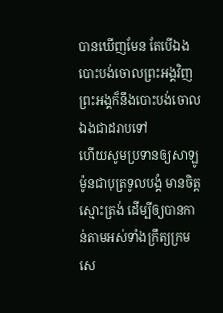បានឃើញមែន តែបើឯងបោះបង់ចោលព្រះអង្គវិញ ព្រះអង្គក៏នឹងបោះបង់ចោលឯងជាដរាបទៅ
ហើយសូមប្រទានឲ្យសាឡូម៉ូនជាបុត្រទូលបង្គំ មានចិត្តស្មោះត្រង់ ដើម្បីឲ្យបានកាន់តាមអស់ទាំងក្រឹត្យក្រមសេ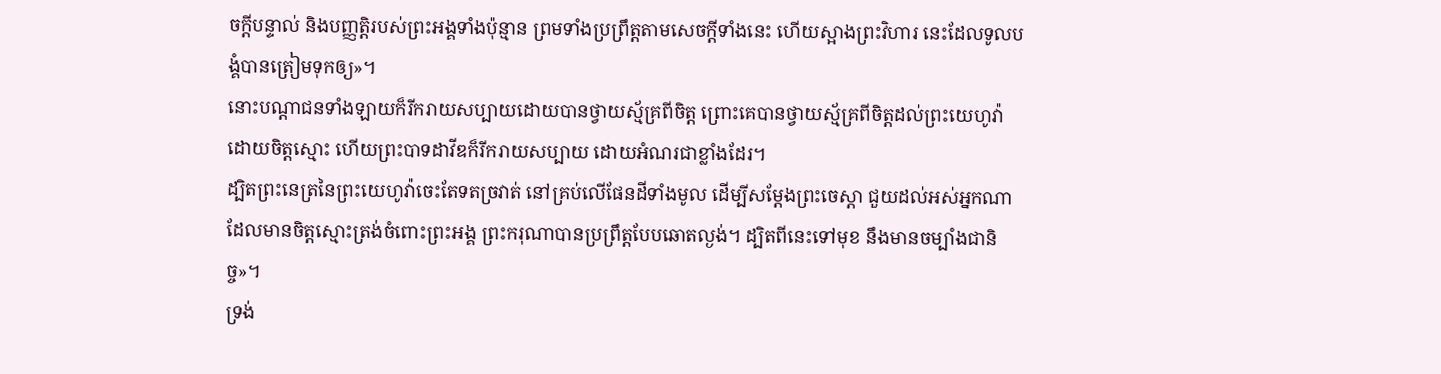ចក្ដីបន្ទាល់ និងបញ្ញត្តិរបស់ព្រះអង្គទាំងប៉ុន្មាន ព្រមទាំងប្រព្រឹត្តតាមសេចក្ដីទាំងនេះ ហើយស្អាងព្រះវិហារ នេះដែលទូលបង្គំបានត្រៀមទុកឲ្យ»។
នោះបណ្ដាជនទាំងឡាយក៏រីករាយសប្បាយដោយបានថ្វាយស្ម័គ្រពីចិត្ត ព្រោះគេបានថ្វាយស្ម័គ្រពីចិត្តដល់ព្រះយេហូវ៉ា ដោយចិត្តស្មោះ ហើយព្រះបាទដាវីឌក៏រីករាយសប្បាយ ដោយអំណរជាខ្លាំងដែរ។
ដ្បិតព្រះនេត្រនៃព្រះយេហូវ៉ាចេះតែទតច្រវាត់ នៅគ្រប់លើផែនដីទាំងមូល ដើម្បីសម្ដែងព្រះចេស្តា ជួយដល់អស់អ្នកណាដែលមានចិត្តស្មោះត្រង់ចំពោះព្រះអង្គ ព្រះករុណាបានប្រព្រឹត្តបែបឆោតល្ងង់។ ដ្បិតពីនេះទៅមុខ នឹងមានចម្បាំងជានិច្ច»។
ទ្រង់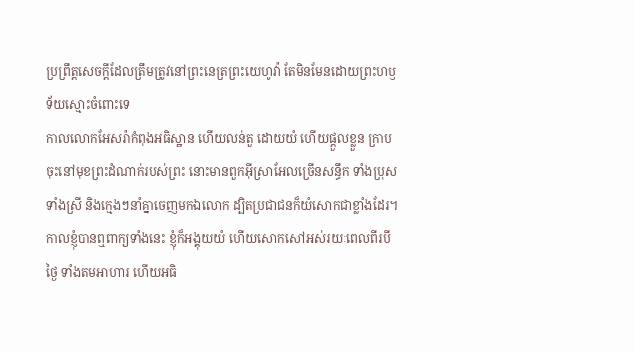ប្រព្រឹត្តសេចក្ដីដែលត្រឹមត្រូវនៅព្រះនេត្រព្រះយេហូវ៉ា តែមិនមែនដោយព្រះហឫទ័យស្មោះចំពោះទេ
កាលលោកអែសរ៉ាកំពុងអធិស្ឋាន ហើយលន់តួ ដោយយំ ហើយផ្តួលខ្លួន ក្រាបចុះនៅមុខព្រះដំណាក់របស់ព្រះ នោះមានពួកអ៊ីស្រាអែលច្រើនសន្ធឹក ទាំងប្រុស ទាំងស្រី និងក្មេងៗនាំគ្នាចេញមកឯលោក ដ្បិតប្រជាជនក៏យំសោកជាខ្លាំងដែរ។
កាលខ្ញុំបានឮពាក្យទាំងនេះ ខ្ញុំក៏អង្គុយយំ ហើយសោកសៅអស់រយៈពេលពីរបីថ្ងៃ ទាំងតមអាហារ ហើយអធិ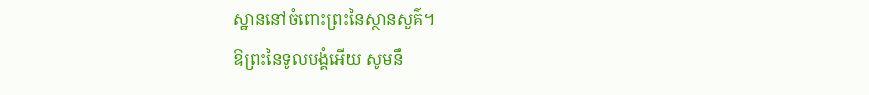ស្ឋាននៅចំពោះព្រះនៃស្ថានសួគ៌។
ឱព្រះនៃទូលបង្គំអើយ សូមនឹ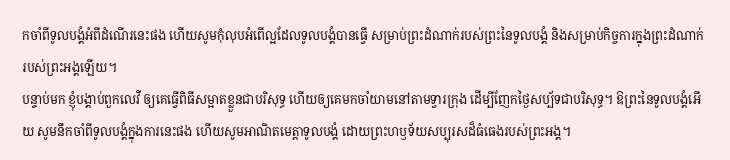កចាំពីទូលបង្គំអំពីដំណើរនេះផង ហើយសូមកុំលុបអំពើល្អដែលទូលបង្គំបានធ្វើ សម្រាប់ព្រះដំណាក់របស់ព្រះនៃទូលបង្គំ និងសម្រាប់កិច្ចការក្នុងព្រះដំណាក់របស់ព្រះអង្គឡើយ។
បន្ទាប់មក ខ្ញុំបង្គាប់ពួកលេវី ឲ្យគេធ្វើពិធីសម្អាតខ្លួនជាបរិសុទ្ធ ហើយឲ្យគេមកចាំយាមនៅតាមទ្វារក្រុង ដើម្បីញែកថ្ងៃសប្ប័ទជាបរិសុទ្ធ។ ឱព្រះនៃទូលបង្គំអើយ សូមនឹកចាំពីទូលបង្គំក្នុងការនេះផង ហើយសូមអាណិតមេត្តាទូលបង្គំ ដោយព្រះហឫទ័យសប្បុរសដ៏ធំធេងរបស់ព្រះអង្គ។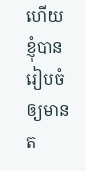ហើយខ្ញុំបានរៀបចំឲ្យមានត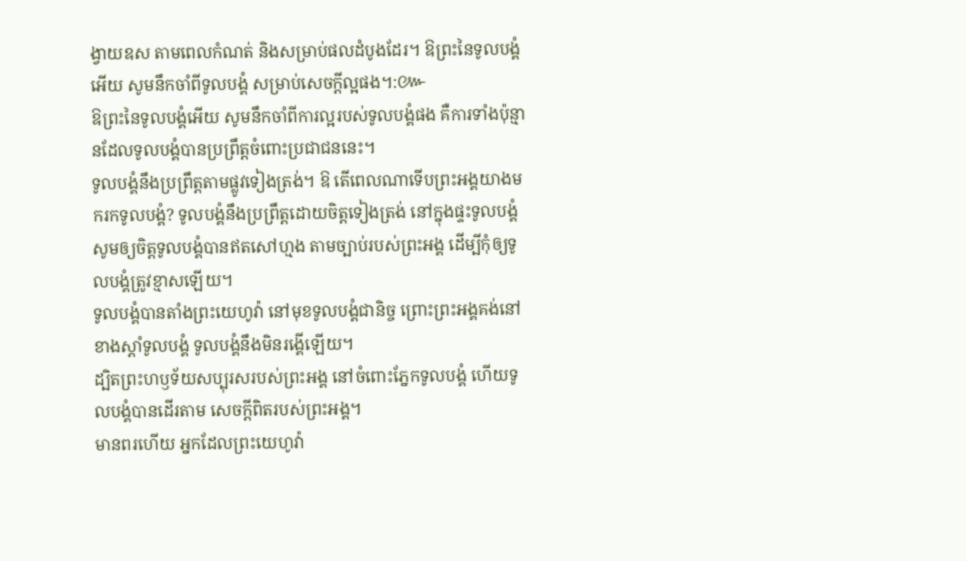ង្វាយឧស តាមពេលកំណត់ និងសម្រាប់ផលដំបូងដែរ។ ឱព្រះនៃទូលបង្គំអើយ សូមនឹកចាំពីទូលបង្គំ សម្រាប់សេចក្ដីល្អផង។:៚
ឱព្រះនៃទូលបង្គំអើយ សូមនឹកចាំពីការល្អរបស់ទូលបង្គំផង គឺការទាំងប៉ុន្មានដែលទូលបង្គំបានប្រព្រឹត្តចំពោះប្រជាជននេះ។
ទូលបង្គំនឹងប្រព្រឹត្តតាមផ្លូវទៀងត្រង់។ ឱ តើពេលណាទើបព្រះអង្គយាងមករកទូលបង្គំ? ទូលបង្គំនឹងប្រព្រឹត្តដោយចិត្តទៀងត្រង់ នៅក្នុងផ្ទះទូលបង្គំ
សូមឲ្យចិត្តទូលបង្គំបានឥតសៅហ្មង តាមច្បាប់របស់ព្រះអង្គ ដើម្បីកុំឲ្យទូលបង្គំត្រូវខ្មាសឡើយ។
ទូលបង្គំបានតាំងព្រះយេហូវ៉ា នៅមុខទូលបង្គំជានិច្ច ព្រោះព្រះអង្គគង់នៅខាងស្តាំទូលបង្គំ ទូលបង្គំនឹងមិនរង្គើឡើយ។
ដ្បិតព្រះហឫទ័យសប្បុរសរបស់ព្រះអង្គ នៅចំពោះភ្នែកទូលបង្គំ ហើយទូលបង្គំបានដើរតាម សេចក្ដីពិតរបស់ព្រះអង្គ។
មានពរហើយ អ្នកដែលព្រះយេហូវ៉ា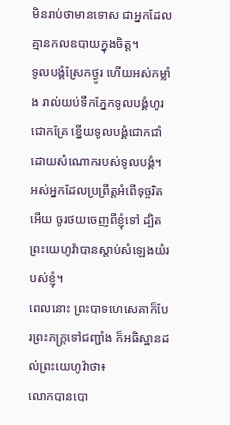មិនរាប់ថាមានទោស ជាអ្នកដែលគ្មានកលឧបាយក្នុងចិត្ត។
ទូលបង្គំស្រែកថ្ងូរ ហើយអស់កម្លាំង រាល់យប់ទឹកភ្នែកទូលបង្គំហូរជោកគ្រែ ខ្នើយទូលបង្គំជោកជាំ ដោយសំណោករបស់ទូលបង្គំ។
អស់អ្នកដែលប្រព្រឹត្តអំពើទុច្ចរិតអើយ ចូរថយចេញពីខ្ញុំទៅ ដ្បិតព្រះយេហូវ៉ាបានស្តាប់សំឡេងយំរបស់ខ្ញុំ។
ពេលនោះ ព្រះបាទហេសេគាក៏បែរព្រះភក្ត្រទៅជញ្ជាំង ក៏អធិស្ឋានដល់ព្រះយេហូវ៉ាថា៖
លោកបានបោ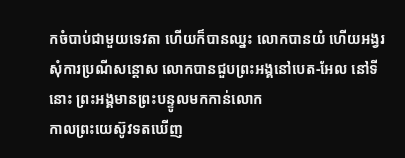កចំបាប់ជាមួយទេវតា ហើយក៏បានឈ្នះ លោកបានយំ ហើយអង្វរសុំការប្រណីសន្ដោស លោកបានជួបព្រះអង្គនៅបេត-អែល នៅទីនោះ ព្រះអង្គមានព្រះបន្ទូលមកកាន់លោក
កាលព្រះយេស៊ូវទតឃើញ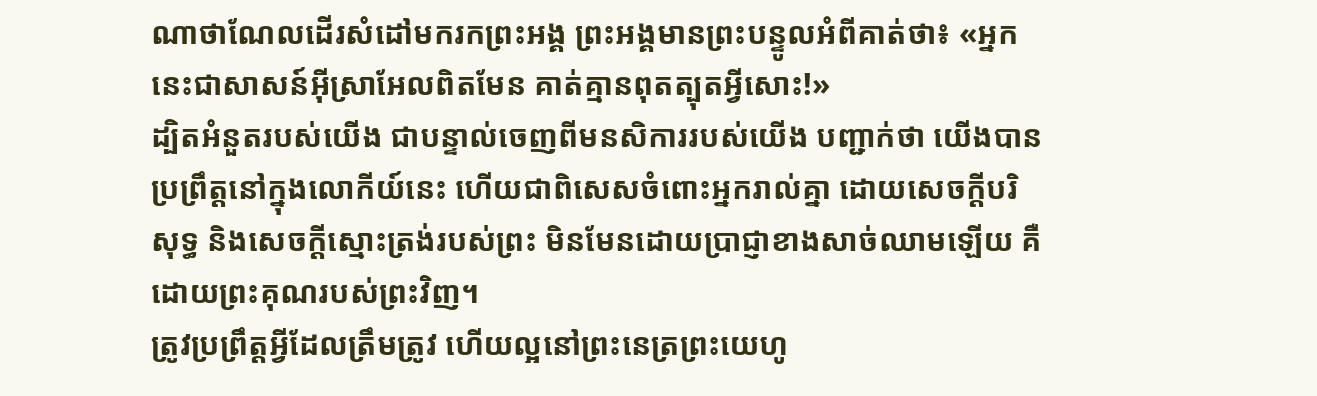ណាថាណែលដើរសំដៅមករកព្រះអង្គ ព្រះអង្គមានព្រះបន្ទូលអំពីគាត់ថា៖ «អ្នកនេះជាសាសន៍អ៊ីស្រាអែលពិតមែន គាត់គ្មានពុតត្បុតអ្វីសោះ!»
ដ្បិតអំនួតរបស់យើង ជាបន្ទាល់ចេញពីមនសិការរបស់យើង បញ្ជាក់ថា យើងបានប្រព្រឹត្តនៅក្នុងលោកីយ៍នេះ ហើយជាពិសេសចំពោះអ្នករាល់គ្នា ដោយសេចក្តីបរិសុទ្ធ និងសេចក្តីស្មោះត្រង់របស់ព្រះ មិនមែនដោយប្រាជ្ញាខាងសាច់ឈាមឡើយ គឺដោយព្រះគុណរបស់ព្រះវិញ។
ត្រូវប្រព្រឹត្តអ្វីដែលត្រឹមត្រូវ ហើយល្អនៅព្រះនេត្រព្រះយេហូ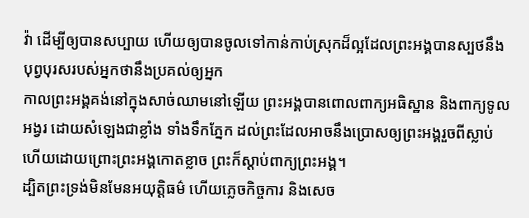វ៉ា ដើម្បីឲ្យបានសប្បាយ ហើយឲ្យបានចូលទៅកាន់កាប់ស្រុកដ៏ល្អដែលព្រះអង្គបានស្បថនឹងបុព្វបុរសរបស់អ្នកថានឹងប្រគល់ឲ្យអ្នក
កាលព្រះអង្គគង់នៅក្នុងសាច់ឈាមនៅឡើយ ព្រះអង្គបានពោលពាក្យអធិស្ឋាន និងពាក្យទូលអង្វរ ដោយសំឡេងជាខ្លាំង ទាំងទឹកភ្នែក ដល់ព្រះដែលអាចនឹងប្រោសឲ្យព្រះអង្គរួចពីស្លាប់ ហើយដោយព្រោះព្រះអង្គកោតខ្លាច ព្រះក៏ស្ដាប់ពាក្យព្រះអង្គ។
ដ្បិតព្រះទ្រង់មិនមែនអយុត្តិធម៌ ហើយភ្លេចកិច្ចការ និងសេច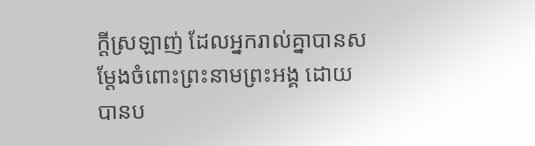ក្តីស្រឡាញ់ ដែលអ្នករាល់គ្នាបានសម្ដែងចំពោះព្រះនាមព្រះអង្គ ដោយបានប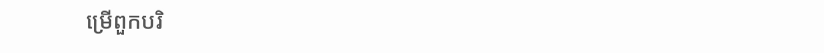ម្រើពួកបរិ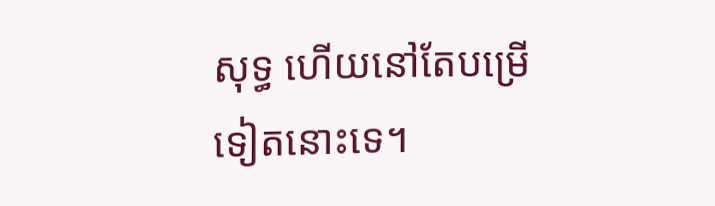សុទ្ធ ហើយនៅតែបម្រើទៀតនោះទេ។